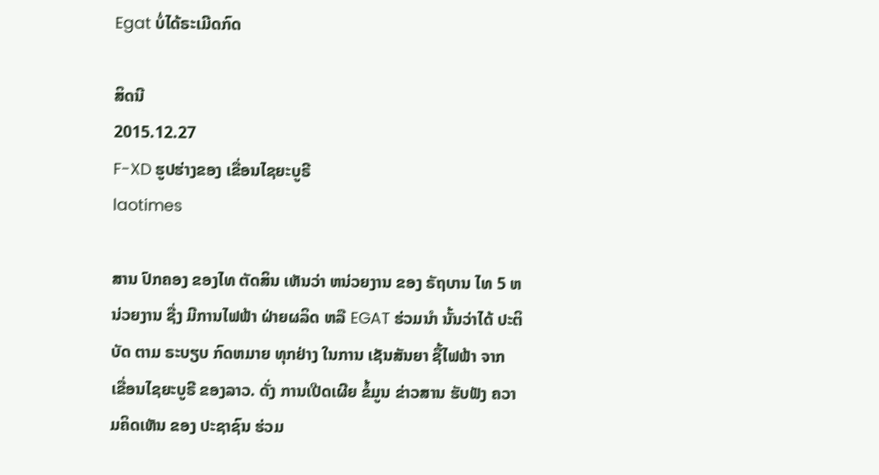Egat ບໍ່ໄດ້ຣະເມີດກົດ

ສິດນີ
2015.12.27
F-XD ຮູປຮ່າງຂອງ ເຂື່ອນໄຊຍະບູຣີ
laotimes

ສານ ປົກຄອງ ຂອງໄທ ຕັດສິນ ເຫັນວ່າ ຫນ່ວຍງານ ຂອງ ຣັຖບານ ໄທ 5 ຫນ່ວຍງານ ຊື່ງ ມີການໄຟຟ້າ ຝ່າຍຜລິດ ຫລື EGAT ຮ່ວມນຳ ນັ້ນວ່າໄດ້ ປະຕິບັດ ຕາມ ຣະບຽບ ກົດຫມາຍ ທຸກຢ່າງ ໃນການ ເຊັນສັນຍາ ຊື້ໄຟຟ້າ ຈາກ ເຂື່ອນໄຊຍະບູຣີ ຂອງລາວ. ດັ່ງ ການເປີດເຜີຍ ຂໍ້ມູນ ຂ່າວສານ ຮັບຟັງ ຄວາມຄິດເຫັນ ຂອງ ປະຊາຊົນ ຮ່ວມ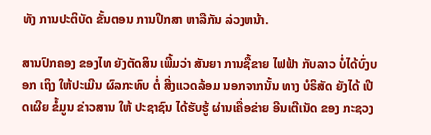ທັງ ການປະຕິບັດ ຂັ້ນຕອນ ການປຶກສາ ຫາລືກັນ ລ່ວງຫນ້າ.

ສານປົກຄອງ ຂອງໄທ ຍັງຕັດສິນ ເພີ້ມວ່າ ສັນຍາ ການຊື້ຂາຍ ໄຟຟ້າ ກັບລາວ ບໍ່ໄດ້ບົ່ງບອກ ເຖິງ ໃຫ້ປະເມີນ ຜົລກະທົບ ຕໍ່ ສີ່ງແວດລ້ອມ ນອກຈາກນັ້ນ ທາງ ບໍຣິສັດ ຍັງໄດ້ ເປີດເຜີຍ ຂໍ້ມູນ ຂ່າວສານ ໃຫ້ ປະຊາຊົນ ໄດ້ຮັບຮູ້ ຜ່ານເຄື່ອຂ່າຍ ອີນເຕີເນັດ ຂອງ ກະຊວງ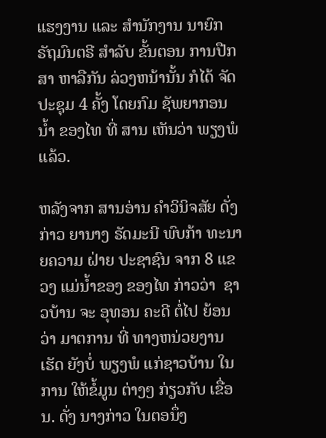ແຮງງານ ແລະ ສຳນັກງານ ນາຍົກ ຣັຖມົນຕຣີ ສຳລັບ ຂັ້ນຕອນ ການປືກສາ ຫາລືກັນ ລ່ວງຫນ້ານັ້ນ ກໍໄດ້ ຈັດປະຊຸມ 4 ຄັ້ງ ໂດຍກົມ ຊັພຍາກອນ ນ້ຳ ຂອງໄທ ທີ່ ສານ ເຫັນວ່າ ພຽງພໍແລ້ວ.

ຫລັງຈາກ ສານອ່ານ ຄຳວິນິຈສັຍ ດັ່ງກ່າວ ຍານາງ ຣັດມະນີ ພົບກ້າ ທະນາຍຄວາມ ຝ່າຍ ປະຊາຊົນ ຈາກ 8 ແຂວງ ແມ່ນ້ຳຂອງ ຂອງໄທ ກ່າວວ່າ  ຊາວບ້ານ ຈະ ອຸທອນ ຄະດີ ຕໍ່ໄປ ຍ້ອນວ່າ ມາຕການ ທີ່ ທາງຫນ່ວຍງານ ເຮັດ ຍັງບໍ່ ພຽງພໍ ແກ່ຊາວບ້ານ ໃນການ ໃຫ້ຂໍ້ມູນ ຕ່າງໆ ກ່ຽວກັບ ເຂື່ອນ. ດັ່ງ ນາງກ່າວ ໃນຕອນຶ່ງ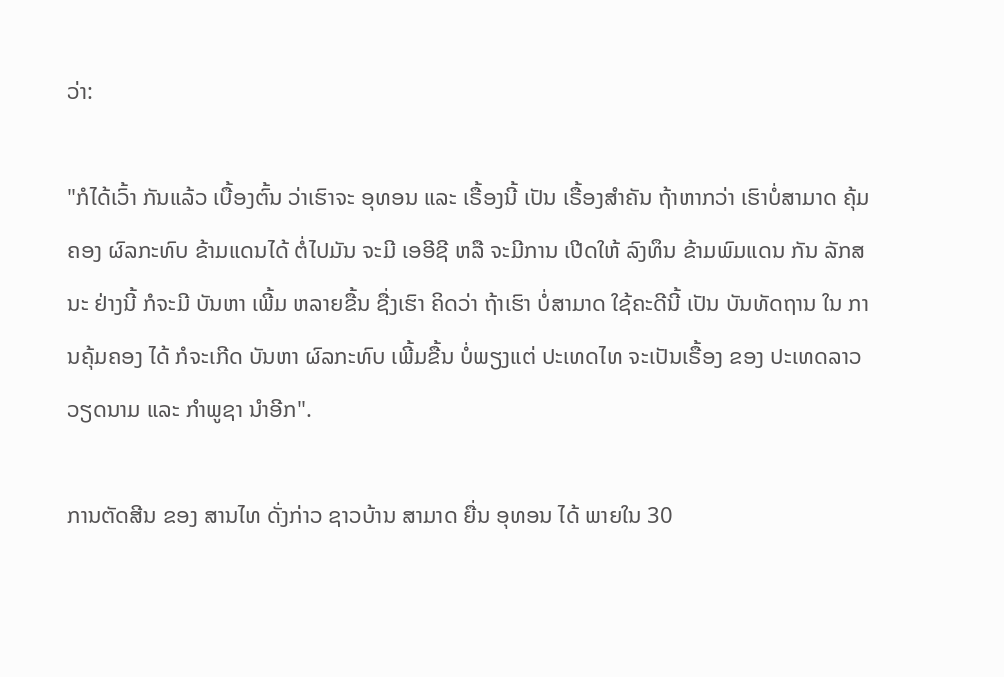ວ່າ:

"ກໍໄດ້ເວົ້າ ກັນແລ້ວ ເບື້ອງຕົ້ນ ວ່າເຮົາຈະ ອຸທອນ ແລະ ເຣື້ອງນີ້ ເປັນ ເຣື້ອງສຳຄັນ ຖ້າຫາກວ່າ ເຮົາບໍ່ສາມາດ ຄຸ້ມຄອງ ຜົລກະທົບ ຂ້າມແດນໄດ້ ຕໍ່ໄປມັນ ຈະມີ ເອອີຊີ ຫລື ຈະມີການ ເປີດໃຫ້ ລົງທຶນ ຂ້າມພົມແດນ ກັນ ລັກສນະ ຢ່າງນີ້ ກໍຈະມີ ບັນຫາ ເພີ້ມ ຫລາຍຂື້ນ ຊື່ງເຮົາ ຄິດວ່າ ຖ້າເຮົາ ບໍ່ສາມາດ ໃຊ້ຄະດີນີ້ ເປັນ ບັນທັດຖານ ໃນ ການຄຸ້ມຄອງ ໄດ້ ກໍຈະເກີດ ບັນຫາ ຜົລກະທົບ ເພີ້ມຂື້ນ ບໍ່ພຽງແຕ່ ປະເທດໄທ ຈະເປັນເຣື້ອງ ຂອງ ປະເທດລາວ ວຽດນາມ ແລະ ກຳພູຊາ ນຳອີກ".

ການຕັດສີນ ຂອງ ສານໄທ ດັ່ງກ່າວ ຊາວບ້ານ ສາມາດ ຍື່ນ ອຸທອນ ໄດ້ ພາຍໃນ 30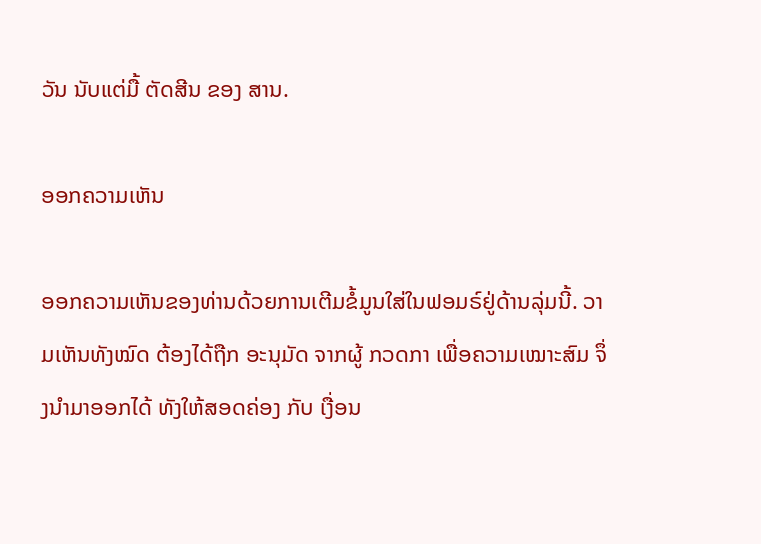ວັນ ນັບແຕ່ມື້ ຕັດສີນ ຂອງ ສານ.

ອອກຄວາມເຫັນ

ອອກຄວາມເຫັນຂອງທ່ານດ້ວຍການເຕີມຂໍ້ມູນໃສ່ໃນຟອມຣ໌ຢູ່ດ້ານລຸ່ມນີ້. ວາມເຫັນທັງໝົດ ຕ້ອງໄດ້ຖືກ ອະນຸມັດ ຈາກຜູ້ ກວດກາ ເພື່ອຄວາມເໝາະສົມ ຈຶ່ງນໍາມາອອກໄດ້ ທັງໃຫ້ສອດຄ່ອງ ກັບ ເງື່ອນ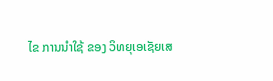ໄຂ ການນຳໃຊ້ ຂອງ ວິທຍຸເອເຊັຍເສ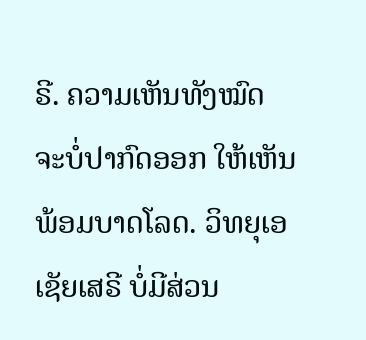ຣີ. ຄວາມເຫັນທັງໝົດ ຈະບໍ່ປາກົດອອກ ໃຫ້ເຫັນພ້ອມບາດໂລດ. ວິທຍຸເອເຊັຍເສຣີ ບໍ່ມີສ່ວນ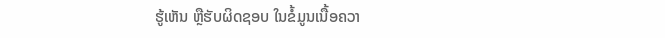ຮູ້ເຫັນ ຫຼືຮັບຜິດຊອບ ໃນຂໍ້ມູນເນື້ອຄວາ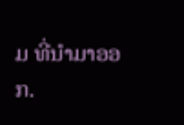ມ ທີ່ນໍາມາອອກ.